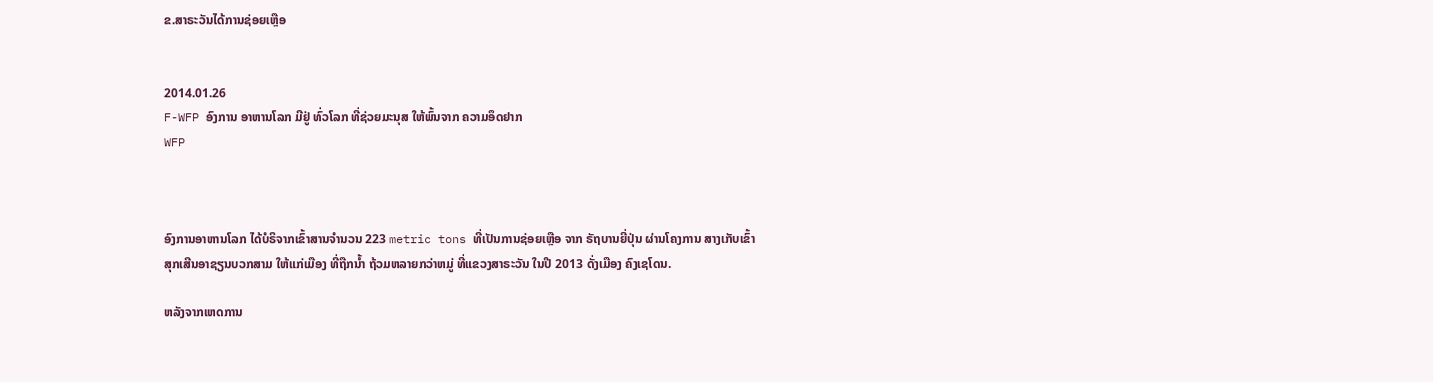ຂ.ສາຣະວັນໄດ້ການຊ່ອຍເຫຼືອ


2014.01.26
F-WFP ອົງການ ອາຫານໂລກ ມີຢູ່ ທົ່ວໂລກ ທີ່ຊ່ວຍມະນຸສ ໃຫ້ພົ້ນຈາກ ຄວາມອຶດຢາກ
WFP



ອົງການອາຫານໂລກ ໄດ້ບໍຣິຈາກເຂົ້າສານຈຳນວນ 223 metric tons ທີ່ເປັນການຊ່ອຍເຫຼືອ ຈາກ ຣັຖບານຍີ່ປຸ່ນ ຜ່ານໂຄງການ ສາງເກັບເຂົ້າ ສຸກເສີນອາຊຽນບວກສາມ ໃຫ້ແກ່ເມືອງ ທີ່ຖືກນ້ຳ ຖ້ວມຫລາຍກວ່າຫມູ່ ທີ່ແຂວງສາຣະວັນ ໃນປີ 2013 ດັ່ງເມືອງ ຄົງເຊໂດນ.

ຫລັງຈາກເຫດການ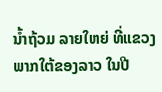ນ້ຳຖ້ວມ ລາຍໃຫຍ່ ທີ່ແຂວງພາກໃຕ້ຂອງລາວ ໃນປີ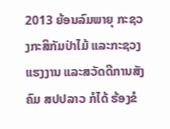2013 ຍ້ອນລົມພາຍຸ ກະຊວງກະສິກັມປ່າໄມ້ ແລະກະຊວງ ແຮງງານ ແລະສວັດດີການສັງຄົມ ສປປລາວ ກໍໄດ້ ຮ້ອງຂໍ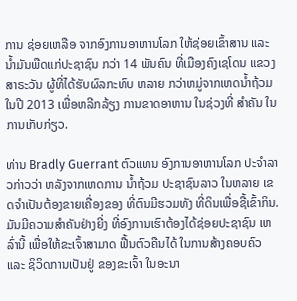ການ ຊ່ອຍເຫລືອ ຈາກອົງການອາຫານໂລກ ໃຫ້ຊ່ອຍເຂົ້າສານ ແລະ ນ້ຳມັນພືດແກ່ປະຊາຊົນ ກວ່າ 14 ພັນຄົນ ທີ່ເມືອງຄົງເຊໂດນ ແຂວງສາຣະວັນ ຜູ້ທີ່ໄດ້ຮັບຜົລກະທົບ ຫລາຍ ກວ່າຫມູ່ຈາກເຫດນ້ຳຖ້ວມ ໃນປີ 2013 ເພື່ອຫລີກລ້ຽງ ການຂາດອາຫານ ໃນຊ່ວງທີ່ ສຳຄັນ ໃນການເກັບກ່ຽວ.

ທ່ານ Bradly Guerrant ຕົວແທນ ອົງການອາຫານໂລກ ປະຈຳລາວກ່າວວ່າ ຫລັງຈາກເຫດການ ນ້ຳຖ້ວມ ປະຊາຊົນລາວ ໃນຫລາຍ ເຂດຈໍາເປັນຕ້ອງຂາຍເຄື່ອງຂອງ ທີ່ຕົນມີຮວມທັງ ທີ່ດິນເພື່ອຊື້ເຂົ້າກິນ. ມັນມີຄວາມສຳຄັນຢ່າງຍີ່ງ ທີ່ອົງການເຮົາຕ້ອງໄດ້ຊ່ອຍປະຊາຊົນ ເຫລົ່ານີ້ ເພື່ອໃຫ້ຂະເຈົ້າສາມາດ ຟື້ນຕົວຄືນໄດ້ ໃນການສ້າງຄອບຄົວ ແລະ ຊິວິດການເປັນຢູ່ ຂອງຂະເຈົ້າ ໃນອະນາ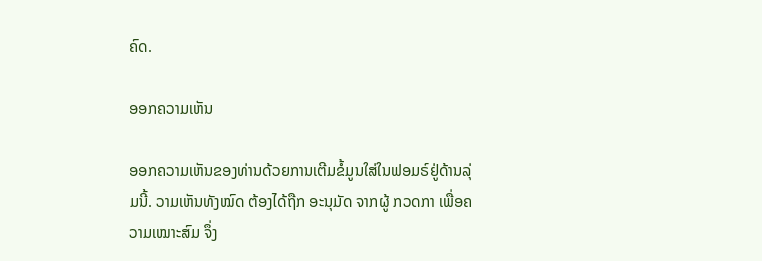ຄົດ.

ອອກຄວາມເຫັນ

ອອກຄວາມເຫັນຂອງທ່ານດ້ວຍການເຕີມຂໍ້ມູນໃສ່ໃນຟອມຣ໌ຢູ່ດ້ານລຸ່ມນີ້. ວາມເຫັນທັງໝົດ ຕ້ອງໄດ້ຖືກ ອະນຸມັດ ຈາກຜູ້ ກວດກາ ເພື່ອຄວາມເໝາະສົມ ຈຶ່ງ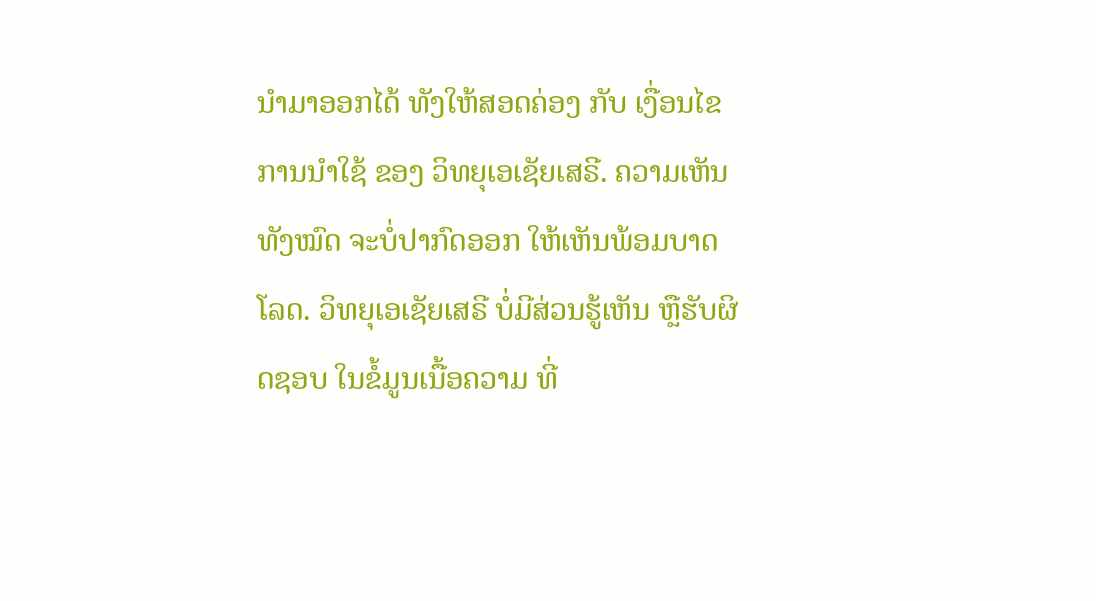ນໍາມາອອກໄດ້ ທັງໃຫ້ສອດຄ່ອງ ກັບ ເງື່ອນໄຂ ການນຳໃຊ້ ຂອງ ວິທຍຸເອເຊັຍເສຣີ. ຄວາມເຫັນທັງໝົດ ຈະບໍ່ປາກົດອອກ ໃຫ້ເຫັນພ້ອມບາດໂລດ. ວິທຍຸເອເຊັຍເສຣີ ບໍ່ມີສ່ວນຮູ້ເຫັນ ຫຼືຮັບຜິດຊອບ ໃນຂໍ້ມູນເນື້ອຄວາມ ທີ່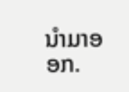ນໍາມາອອກ.